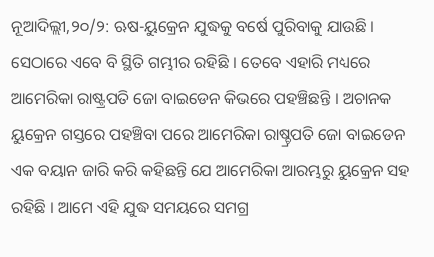ନୂଆଦିଲ୍ଲୀ,୨୦/୨: ଋଷ-ୟୁକ୍ରେନ ଯୁଦ୍ଧକୁ ବର୍ଷେ ପୁରିବାକୁ ଯାଉଛି । ସେଠାରେ ଏବେ ବି ସ୍ଥିତି ଗମ୍ଭୀର ରହିଛି । ତେବେ ଏହାରି ମଧ୍ୟରେ ଆମେରିକା ରାଷ୍ଟ୍ରପତି ଜୋ ବାଇଡେନ କିଭରେ ପହଞ୍ଚିଛନ୍ତି । ଅଚାନକ ୟୁକ୍ରେନ ଗସ୍ତରେ ପହଞ୍ଚିବା ପରେ ଆମେରିକା ରାଷ୍ଚ୍ରପତି ଜୋ ବାଇଡେନ ଏକ ବୟାନ ଜାରି କରି କହିଛନ୍ତି ଯେ ଆମେରିକା ଆରମ୍ଭରୁ ୟୁକ୍ରେନ ସହ ରହିଛି । ଆମେ ଏହି ଯୁଦ୍ଧ ସମୟରେ ସମଗ୍ର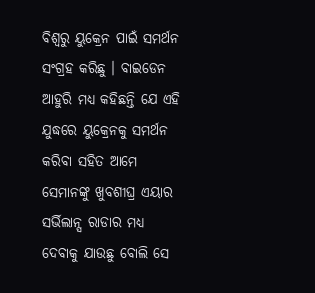ବିଶ୍ୱରୁ ୟୁକ୍ରେନ ପାଇଁ ସମର୍ଥନ ସଂଗ୍ରହ କରିଛୁ । ବାଇଡେନ ଆହୁରି ମଧ୍ୟ କହିଛନ୍ତି ଯେ ଏହି ଯୁଦ୍ଧରେ ୟୁକ୍ରେନକୁ ସମର୍ଥନ କରିବା ସହିତ ଆମେ ସେମାନଙ୍କୁ ଖୁବଶୀଘ୍ର ଏୟାର ସର୍ଭିଲାନ୍ସ ରାଡାର ମଧ୍ୟ ଦେବାକୁ ଯାଉଛୁ ବୋଲି ସେ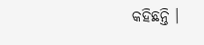କହିଛନ୍ତି ।